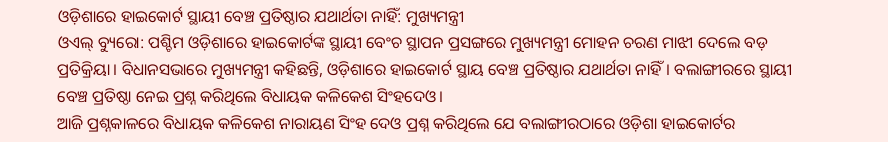ଓଡ଼ିଶାରେ ହାଇକୋର୍ଟ ସ୍ଥାୟୀ ବେଞ୍ଚ ପ୍ରତିଷ୍ଠାର ଯଥାର୍ଥତା ନାହିଁ: ମୁଖ୍ୟମନ୍ତ୍ରୀ
ଓଏଲ୍ ବ୍ୟୁରୋ: ପଶ୍ଚିମ ଓଡ଼ିଶାରେ ହାଇକୋର୍ଟଙ୍କ ସ୍ଥାୟୀ ବେଂଚ ସ୍ଥାପନ ପ୍ରସଙ୍ଗରେ ମୁଖ୍ୟମନ୍ତ୍ରୀ ମୋହନ ଚରଣ ମାଝୀ ଦେଲେ ବଡ଼ ପ୍ରତିକ୍ରିୟା। ବିଧାନସଭାରେ ମୁଖ୍ୟମନ୍ତ୍ରୀ କହିଛନ୍ତି, ଓଡ଼ିଶାରେ ହାଇକୋର୍ଟ ସ୍ଥାୟ ବେଞ୍ଚ ପ୍ରତିଷ୍ଠାର ଯଥାର୍ଥତା ନାହିଁ। ବଲାଙ୍ଗୀରରେ ସ୍ଥାୟୀ ବେଞ୍ଚ ପ୍ରତିଷ୍ଠା ନେଇ ପ୍ରଶ୍ନ କରିଥିଲେ ବିଧାୟକ କଳିକେଶ ସିଂହଦେଓ।
ଆଜି ପ୍ରଶ୍ନକାଳରେ ବିଧାୟକ କଳିକେଶ ନାରାୟଣ ସିଂହ ଦେଓ ପ୍ରଶ୍ନ କରିଥିଲେ ଯେ ବଲାଙ୍ଗୀରଠାରେ ଓଡ଼ିଶା ହାଇକୋର୍ଟର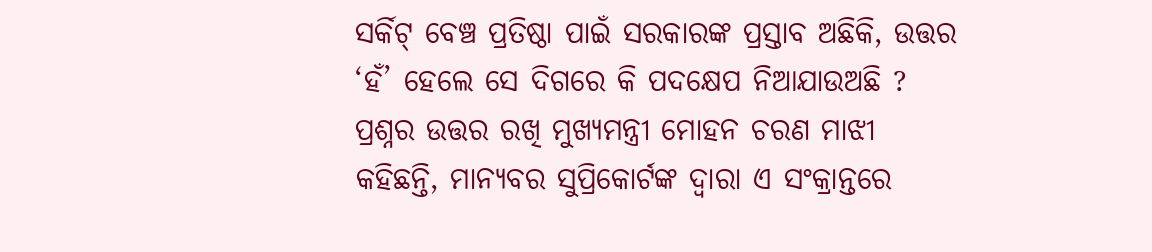ସର୍କିଟ୍ ବେଞ୍ଚ ପ୍ରତିଷ୍ଠା ପାଇଁ ସରକାରଙ୍କ ପ୍ରସ୍ତାବ ଅଛିକି, ଉତ୍ତର ‘ହଁ’ ହେଲେ ସେ ଦିଗରେ କି ପଦକ୍ଷେପ ନିଆଯାଉଅଛି ? ପ୍ରଶ୍ନର ଉତ୍ତର ରଖି ମୁଖ୍ୟମନ୍ତ୍ରୀ ମୋହନ ଚରଣ ମାଝୀ କହିଛନ୍ତି, ମାନ୍ୟବର ସୁପ୍ରିକୋର୍ଟଙ୍କ ଦ୍ବାରା ଏ ସଂକ୍ରାନ୍ତରେ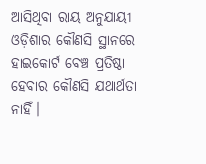ଆସିଥିବା ରାୟ ଅନୁଯାୟୀ ଓଡ଼ିଶାର କୌଣସି ସ୍ଥାନରେ ହାଇକୋର୍ଟ ବେଞ୍ଚ ପ୍ରତିଷ୍ଠା ହେବାର କୌଣସି ଯଥାର୍ଥତା ନାହିଁ।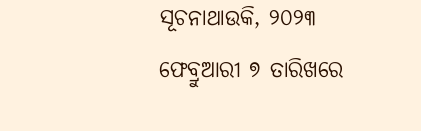ସୂଚନାଥାଉକି, ୨୦୨୩ ଫେବ୍ରୁଆରୀ ୭ ତାରିଖରେ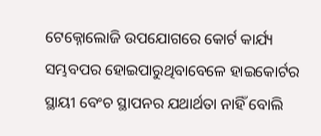ଟେକ୍ନୋଲୋଜି ଉପଯୋଗରେ କୋର୍ଟ କାର୍ଯ୍ୟ ସମ୍ଭବପର ହୋଇପାରୁଥିବାବେଳେ ହାଇକୋର୍ଟର ସ୍ଥାୟୀ ବେଂଚ ସ୍ଥାପନର ଯଥାର୍ଥତା ନାହିଁ ବୋଲି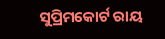ସୁପ୍ରିମକୋର୍ଟ ରାୟ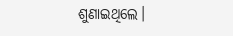ଶୁଣାଇଥିଲେ।